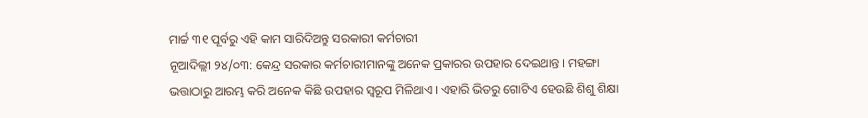ମାର୍ଚ୍ଚ ୩୧ ପୂର୍ବରୁ ଏହି କାମ ସାରିଦିଅନ୍ତୁ ସରକାରୀ କର୍ମଚାରୀ
ନୂଆଦିଲ୍ଲୀ ୨୪/୦୩: କେନ୍ଦ୍ର ସରକାର କର୍ମଚାରୀମାନଙ୍କୁ ଅନେକ ପ୍ରକାରର ଉପହାର ଦେଇଥାନ୍ତ । ମହଙ୍ଗା ଭତ୍ତାଠାରୁ ଆରମ୍ଭ କରି ଅନେକ କିଛି ଉପହାର ସ୍ୱରୂପ ମିଳିଥାଏ । ଏହାରି ଭିତରୁ ଗୋଟିଏ ହେଉଛି ଶିଶୁ ଶିକ୍ଷା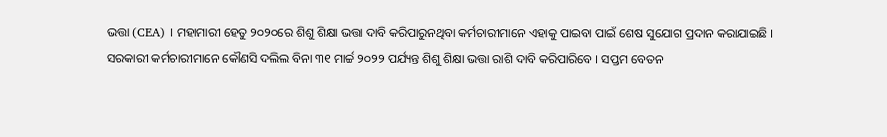ଭତ୍ତା (CEA) । ମହାମାରୀ ହେତୁ ୨୦୨୦ରେ ଶିଶୁ ଶିକ୍ଷା ଭତ୍ତା ଦାବି କରିପାରୁନଥିବା କର୍ମଚାରୀମାନେ ଏହାକୁ ପାଇବା ପାଇଁ ଶେଷ ସୁଯୋଗ ପ୍ରଦାନ କରାଯାଇଛି ।
ସରକାରୀ କର୍ମଚାରୀମାନେ କୌଣସି ଦଲିଲ ବିନା ୩୧ ମାର୍ଚ୍ଚ ୨୦୨୨ ପର୍ଯ୍ୟନ୍ତ ଶିଶୁ ଶିକ୍ଷା ଭତ୍ତା ରାଶି ଦାବି କରିପାରିବେ । ସପ୍ତମ ବେତନ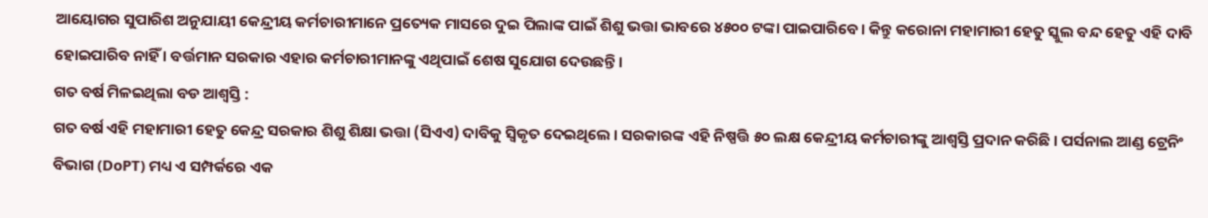ଆୟୋଗର ସୁପାରିଶ ଅନୁଯାୟୀ କେନ୍ଦ୍ରୀୟ କର୍ମଚାରୀମାନେ ପ୍ରତ୍ୟେକ ମାସରେ ଦୁଇ ପିଲାଙ୍କ ପାଇଁ ଶିଶୁ ଭତ୍ତା ଭାବରେ ୪୫୦୦ ଟଙ୍କା ପାଇପାରିବେ। କିନ୍ତୁ କରୋନା ମହାମାରୀ ହେତୁ ସ୍କୁଲ ବନ୍ଦ ହେତୁ ଏହି ଦାବି ହୋଇପାରିବ ନାହିଁ । ବର୍ତ୍ତମାନ ସରକାର ଏହାର କର୍ମଚାରୀମାନଙ୍କୁ ଏଥିପାଇଁ ଶେଷ ସୁଯୋଗ ଦେଉଛନ୍ତି ।
ଗତ ବର୍ଷ ମିଳଇଥିଲା ବଡ ଆଶ୍ୱସ୍ତି :
ଗତ ବର୍ଷ ଏହି ମହାମାରୀ ହେତୁ କେନ୍ଦ୍ର ସରକାର ଶିଶୁ ଶିକ୍ଷା ଭତ୍ତା (ସିଏଏ) ଦାବିକୁ ସ୍ୱିକୃତ ଦେଇଥିଲେ । ସରକାରଙ୍କ ଏହି ନିଷ୍ପତ୍ତି ୫୦ ଲକ୍ଷ କେନ୍ଦ୍ରୀୟ କର୍ମଚାରୀଙ୍କୁ ଆଶ୍ୱସ୍ତି ପ୍ରଦାନ କରିଛି । ପର୍ସନାଲ ଆଣ୍ଡ ଟ୍ରେନିଂ ବିଭାଗ (DoPT) ମଧ୍ୟ ଏ ସମ୍ପର୍କରେ ଏକ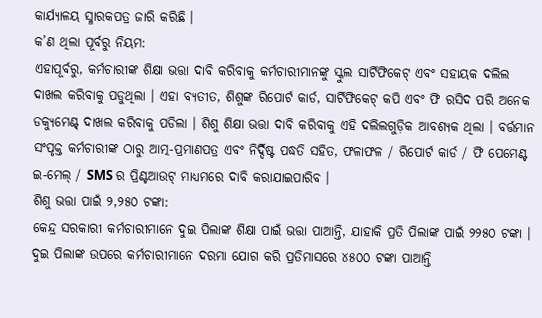କାର୍ଯ୍ୟାଳୟ ସ୍ମାରକପତ୍ର ଜାରି କରିଛି ।
କ’ଣ ଥିଲା ପୂର୍ବରୁ ନିୟମ:
ଏହାପୂର୍ବରୁ, କର୍ମଚାରୀଙ୍କ ଶିକ୍ଷା ଭତ୍ତା ଦାବି କରିବାକୁ କର୍ମଚାରୀମାନଙ୍କୁ ସ୍କୁଲ ସାର୍ଟିଫିକେଟ୍ ଏବଂ ସହାୟକ ଦଲିଲ ଦାଖଲ କରିବାକୁ ପଡୁଥିଲା । ଏହା ବ୍ୟତୀତ, ଶିଶୁଙ୍କ ରିପୋର୍ଟ କାର୍ଡ, ସାର୍ଟିଫିକେଟ୍ କପି ଏବଂ ଫି ରସିଦ ପରି ଅନେକ ଡକ୍ୟୁମେଣ୍ଟ୍ ଦାଖଲ କରିବାକୁ ପଡିଲା । ଶିଶୁ ଶିକ୍ଷା ଭତ୍ତା ଦାବି କରିବାକୁ ଏହି ଦଲିଲଗୁଡ଼ିକ ଆବଶ୍ୟକ ଥିଲା । ବର୍ତ୍ତମାନ ସଂପୃକ୍ତ କର୍ମଚାରୀଙ୍କ ଠାରୁ ଆତ୍ମ-ପ୍ରମାଣପତ୍ର ଏବଂ ନିର୍ଦ୍ଦିଷ୍ଟ ପଦ୍ଧତି ସହିତ, ଫଳାଫଳ / ରିପୋର୍ଟ କାର୍ଡ / ଫି ପେମେଣ୍ଟ ଇ-ମେଲ୍ / SMS ର ପ୍ରିଣ୍ଟଆଉଟ୍ ମାଧ୍ୟମରେ ଦାବି କରାଯାଇପାରିବ ।
ଶିଶୁ ଭତ୍ତା ପାଇଁ ୨,୨୫୦ ଟଙ୍କା:
କେନ୍ଦ୍ର ସରକାରୀ କର୍ମଚାରୀମାନେ ଦୁଇ ପିଲାଙ୍କ ଶିକ୍ଷା ପାଇଁ ଭତ୍ତା ପାଆନ୍ତି, ଯାହାକି ପ୍ରତି ପିଲାଙ୍କ ପାଇଁ ୨୨୫୦ ଟଙ୍କା । ଦୁଇ ପିଲାଙ୍କ ଉପରେ କର୍ମଚାରୀମାନେ ଦରମା ଯୋଗ କରି ପ୍ରତିମାସରେ ୪୫୦୦ ଟଙ୍କା ପାଆନ୍ତି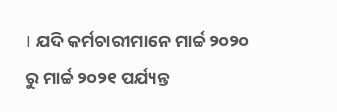। ଯଦି କର୍ମଚାରୀମାନେ ମାର୍ଚ୍ଚ ୨୦୨୦ ରୁ ମାର୍ଚ୍ଚ ୨୦୨୧ ପର୍ଯ୍ୟନ୍ତ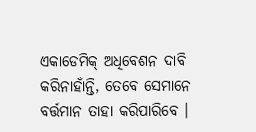ଏକାଡେମିକ୍ ଅଧିବେଶନ ଦାବି କରିନାହାଁନ୍ତି, ତେବେ ସେମାନେ ବର୍ତ୍ତମାନ ତାହା କରିପାରିବେ ।